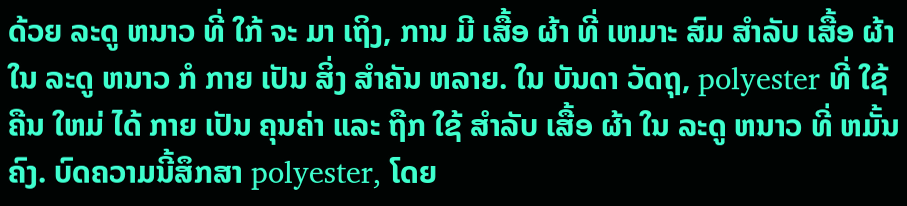ດ້ວຍ ລະດູ ຫນາວ ທີ່ ໃກ້ ຈະ ມາ ເຖິງ, ການ ມີ ເສື້ອ ຜ້າ ທີ່ ເຫມາະ ສົມ ສໍາລັບ ເສື້ອ ຜ້າ ໃນ ລະດູ ຫນາວ ກໍ ກາຍ ເປັນ ສິ່ງ ສໍາຄັນ ຫລາຍ. ໃນ ບັນດາ ວັດຖຸ, polyester ທີ່ ໃຊ້ ຄືນ ໃຫມ່ ໄດ້ ກາຍ ເປັນ ຄຸນຄ່າ ແລະ ຖືກ ໃຊ້ ສໍາລັບ ເສື້ອ ຜ້າ ໃນ ລະດູ ຫນາວ ທີ່ ຫມັ້ນຄົງ. ບົດຄວາມນີ້ສຶກສາ polyester, ໂດຍ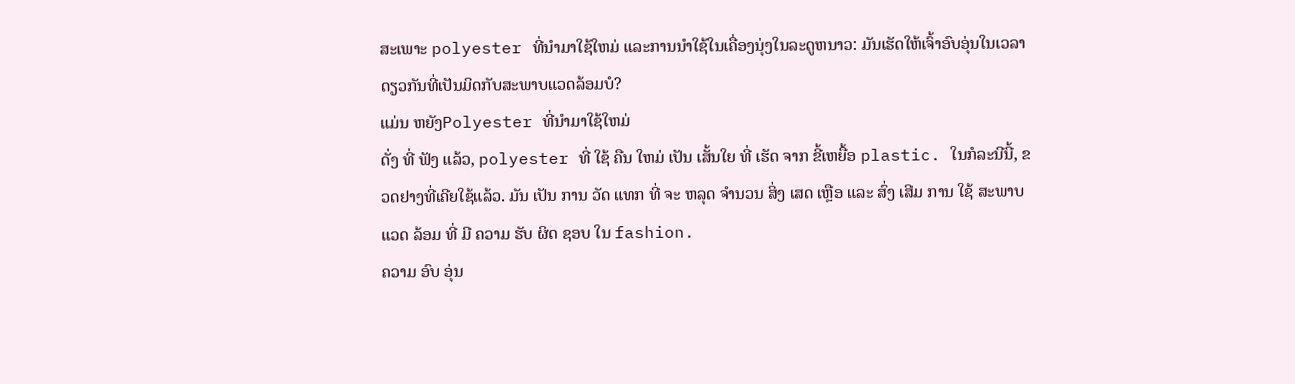ສະເພາະ polyester ທີ່ນໍາມາໃຊ້ໃຫມ່ ແລະການນໍາໃຊ້ໃນເຄື່ອງນຸ່ງໃນລະດູຫນາວ: ມັນເຮັດໃຫ້ເຈົ້າອົບອຸ່ນໃນເວລາດຽວກັນທີ່ເປັນມິດກັບສະພາບແວດລ້ອມບໍ?
ແມ່ນ ຫຍັງPolyester ທີ່ນໍາມາໃຊ້ໃຫມ່
ດັ່ງ ທີ່ ຟັງ ແລ້ວ, polyester ທີ່ ໃຊ້ ຄືນ ໃຫມ່ ເປັນ ເສັ້ນໃຍ ທີ່ ເຮັດ ຈາກ ຂີ້ເຫຍື້ອ plastic. ໃນກໍລະນີນີ້, ຂວດຢາງທີ່ເຄີຍໃຊ້ແລ້ວ. ມັນ ເປັນ ການ ວັດ ແທກ ທີ່ ຈະ ຫລຸດ ຈໍານວນ ສິ່ງ ເສດ ເຫຼືອ ແລະ ສົ່ງ ເສີມ ການ ໃຊ້ ສະພາບ ແວດ ລ້ອມ ທີ່ ມີ ຄວາມ ຮັບ ຜິດ ຊອບ ໃນ fashion.
ຄວາມ ອົບ ອຸ່ນ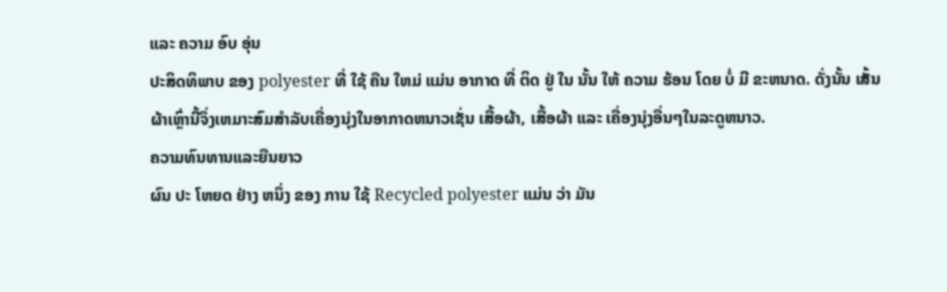ແລະ ຄວາມ ອົບ ອຸ່ນ
ປະສິດທິພາບ ຂອງ polyester ທີ່ ໃຊ້ ຄືນ ໃຫມ່ ແມ່ນ ອາກາດ ທີ່ ຕິດ ຢູ່ ໃນ ນັ້ນ ໃຫ້ ຄວາມ ຮ້ອນ ໂດຍ ບໍ່ ມີ ຂະຫນາດ. ດັ່ງນັ້ນ ເສັ້ນຜ້າເຫຼົ່ານີ້ຈຶ່ງເຫມາະສົມສໍາລັບເຄື່ອງນຸ່ງໃນອາກາດຫນາວເຊັ່ນ ເສື້ອຜ້າ, ເສື້ອຜ້າ ແລະ ເຄື່ອງນຸ່ງອື່ນໆໃນລະດູຫນາວ.
ຄວາມທົນທານແລະຍືນຍາວ
ຜົນ ປະ ໂຫຍດ ຢ່າງ ຫນຶ່ງ ຂອງ ການ ໃຊ້ Recycled polyester ແມ່ນ ວ່າ ມັນ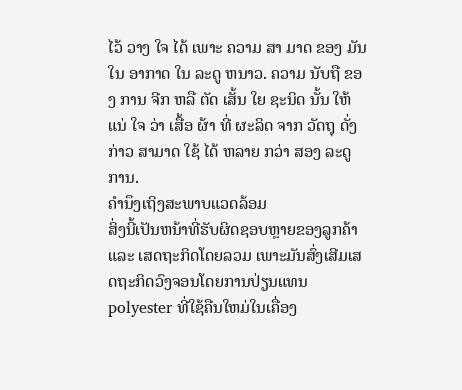ໄວ້ ວາງ ໃຈ ໄດ້ ເພາະ ຄວາມ ສາ ມາດ ຂອງ ມັນ ໃນ ອາກາດ ໃນ ລະດູ ຫນາວ. ຄວາມ ນັບຖື ຂອງ ການ ຈີກ ຫລື ຕັດ ເສັ້ນ ໃຍ ຊະນິດ ນັ້ນ ໃຫ້ ແນ່ ໃຈ ວ່າ ເສື້ອ ຜ້າ ທີ່ ຜະລິດ ຈາກ ວັດຖຸ ດັ່ງກ່າວ ສາມາດ ໃຊ້ ໄດ້ ຫລາຍ ກວ່າ ສອງ ລະດູ ການ.
ຄໍານຶງເຖິງສະພາບແວດລ້ອມ
ສິ່ງນີ້ເປັນຫນ້າທີ່ຮັບຜິດຊອບຫຼາຍຂອງລູກຄ້າ ແລະ ເສດຖະກິດໂດຍລວມ ເພາະມັນສົ່ງເສີມເສດຖະກິດວົງຈອນໂດຍການປ່ຽນແທນ polyester ທີ່ໃຊ້ຄືນໃຫມ່ໃນເຄື່ອງ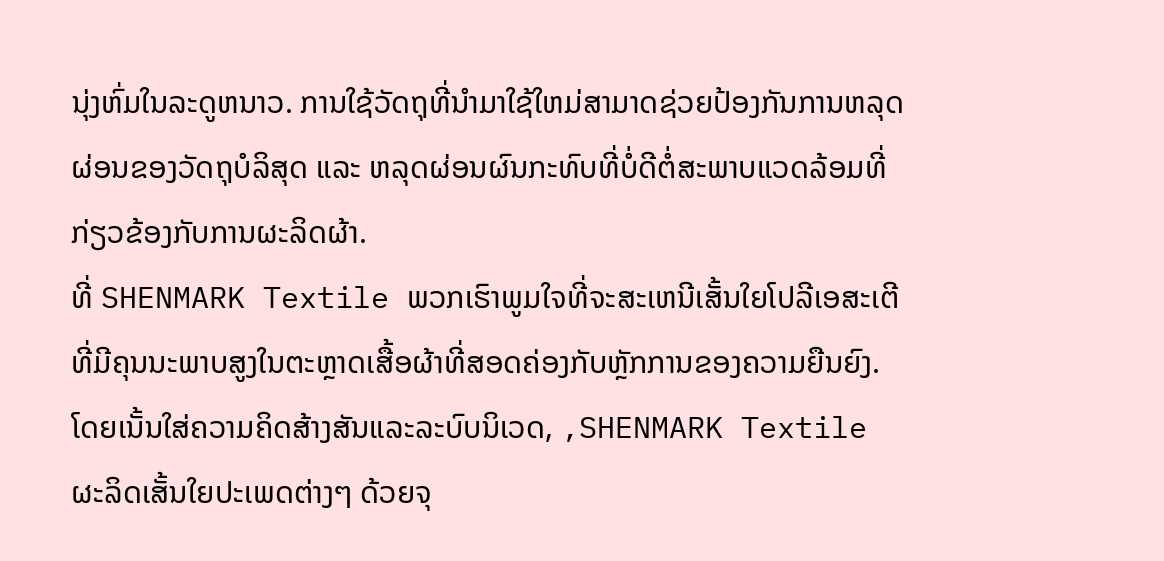ນຸ່ງຫົ່ມໃນລະດູຫນາວ. ການໃຊ້ວັດຖຸທີ່ນໍາມາໃຊ້ໃຫມ່ສາມາດຊ່ວຍປ້ອງກັນການຫລຸດຜ່ອນຂອງວັດຖຸບໍລິສຸດ ແລະ ຫລຸດຜ່ອນຜົນກະທົບທີ່ບໍ່ດີຕໍ່ສະພາບແວດລ້ອມທີ່ກ່ຽວຂ້ອງກັບການຜະລິດຜ້າ.
ທີ່ SHENMARK Textile ພວກເຮົາພູມໃຈທີ່ຈະສະເຫນີເສັ້ນໃຍໂປລີເອສະເຕີທີ່ມີຄຸນນະພາບສູງໃນຕະຫຼາດເສື້ອຜ້າທີ່ສອດຄ່ອງກັບຫຼັກການຂອງຄວາມຍືນຍົງ. ໂດຍເນັ້ນໃສ່ຄວາມຄິດສ້າງສັນແລະລະບົບນິເວດ, ,SHENMARK Textile ຜະລິດເສັ້ນໃຍປະເພດຕ່າງໆ ດ້ວຍຈຸ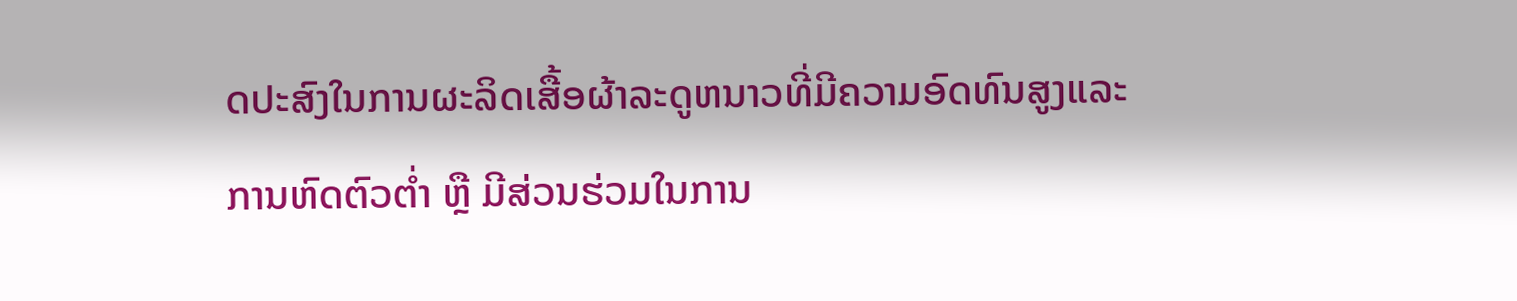ດປະສົງໃນການຜະລິດເສື້ອຜ້າລະດູຫນາວທີ່ມີຄວາມອົດທົນສູງແລະການຫົດຕົວຕໍ່າ ຫຼື ມີສ່ວນຮ່ວມໃນການ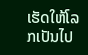ເຮັດໃຫ້ໂລກເປັນໄປ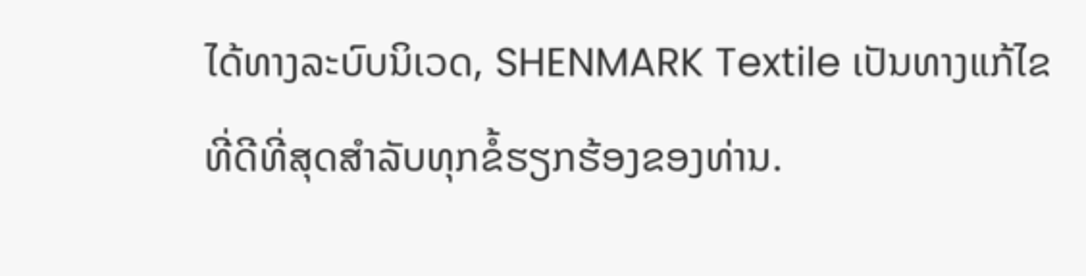ໄດ້ທາງລະບົບນິເວດ, SHENMARK Textile ເປັນທາງແກ້ໄຂທີ່ດີທີ່ສຸດສໍາລັບທຸກຂໍ້ຮຽກຮ້ອງຂອງທ່ານ.